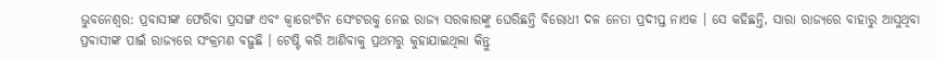ଭୁବନେଶ୍ୱର: ପ୍ରବାସୀଙ୍କ ଫେରିବା ପ୍ରସଙ୍ଗ ଏବଂ କ୍ୱାରେଂଟିନ ସେଂଟରକୁ ନେଇ ରାଜ୍ୟ ସରକାରଙ୍କୁ ଘେରିଛନ୍ତି ବିରୋଧୀ ଦଳ ନେତା ପ୍ରଦୀପ୍ତ ନାଏକ । ସେ କହିଛନ୍ତି, ସାରା ରାଜ୍ୟରେ ବାହାରୁ ଆସୁଥିବା ପ୍ରବାସୀଙ୍କ ପାଇଁ ରାଜ୍ୟରେ ସଂକ୍ରମଣ ବଢ଼ୁଛି । ଟେଷ୍ଟି କରି ଆଣିବାକୁ ପ୍ରଥମରୁ କୁହାଯାଇଥିଲା କିନ୍ତୁ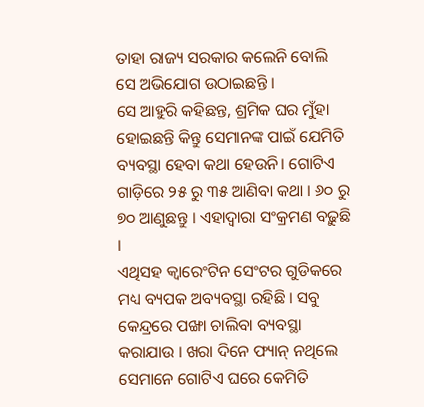ତାହା ରାଜ୍ୟ ସରକାର କଲେନି ବୋଲି ସେ ଅଭିଯୋଗ ଉଠାଇଛନ୍ତି ।
ସେ ଆହୁରି କହିଛନ୍ତ, ଶ୍ରମିକ ଘର ମୁଁହା ହୋଇଛନ୍ତି କିନ୍ତୁ ସେମାନଙ୍କ ପାଇଁ ଯେମିତି ବ୍ୟବସ୍ଥା ହେବା କଥା ହେଉନି। ଗୋଟିଏ ଗାଡ଼ିରେ ୨୫ ରୁ ୩୫ ଆଣିବା କଥା । ୬୦ ରୁ ୭୦ ଆଣୁଛନ୍ତୁ । ଏହାଦ୍ୱାରା ସଂକ୍ରମଣ ବଢ଼ୁଛି ।
ଏଥିସହ କ୍ୱାରେଂଟିନ ସେଂଟର ଗୁଡିକରେ ମଧ୍ୟ ବ୍ୟପକ ଅବ୍ୟବସ୍ଥା ରହିଛି । ସବୁ କେନ୍ଦ୍ରରେ ପଙ୍ଖା ଚାଲିବା ବ୍ୟବସ୍ଥା କରାଯାଉ । ଖରା ଦିନେ ଫ୍ୟାନ୍ ନଥିଲେ ସେମାନେ ଗୋଟିଏ ଘରେ କେମିତି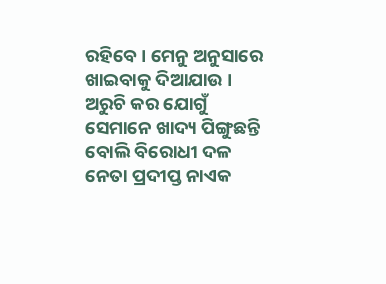ରହିବେ । ମେନୁ ଅନୁସାରେ ଖାଇବାକୁ ଦିଆଯାଉ । ଅରୁଚି କର ଯୋଗୁଁ ସେମାନେ ଖାଦ୍ୟ ପିଙ୍ଗୁଛନ୍ତି ବୋଲି ବିରୋଧୀ ଦଳ ନେତା ପ୍ରଦୀପ୍ତ ନାଏକ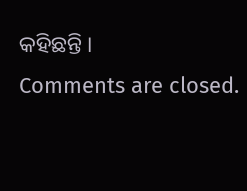କହିଛନ୍ତି ।
Comments are closed.